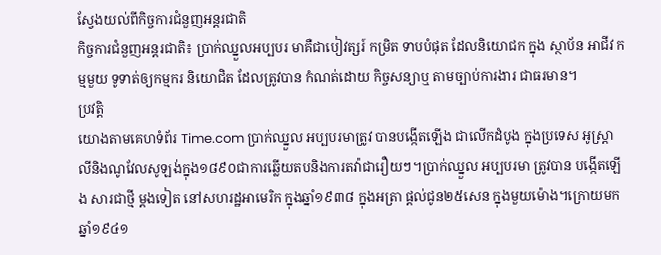ស្វែងយល់ពីកិច្ចការជំនួញអន្តរជាតិ
កិច្ចការជំនួញអន្តរជាតិ៖ ប្រាក់ឈ្នួលអប្បបរ មាគឺជាបៀវត្សរ៍ កម្រិត ទាបបំផុត ដែលនិយោជក ក្នុង ស្ថាប័ន អាជីវ កម្មមួយ ទូទាត់ឲ្យកម្មករ និយោជិត ដែលត្រូវបាន កំណត់ដោយ កិច្ចសន្យាឬ តាមច្បាប់ការងារ ជាធរមាន។
ប្រវត្តិ
យោងតាមគេហទំព័រ Time.com ប្រាក់ឈ្នួល អប្បបរមាត្រូវ បានបង្កើតឡើង ជាលើកដំបូង ក្នុងប្រទេស អូស្ត្រាលីនិងណូវែលសូឡង់ក្នុង១៨៩០ជាការឆ្លើយតបនិងការតវ៉ាជារឿយៗ។ប្រាក់ឈ្នួល អប្បបរមា ត្រូវបាន បង្កើតឡើង សារជាថ្មី ម្តងទៀត នៅសហរដ្ឋអាមេរិក ក្នុងឆ្នាំ១៩៣៨ ក្នុងអត្រា ផ្តល់ជូន២៥សេន ក្នុងមួយម៉ោង។ក្រោយមកឆ្នាំ១៩៤១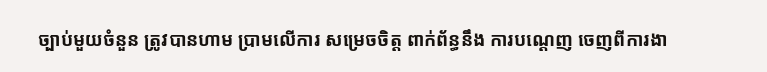ច្បាប់មួយចំនួន ត្រូវបានហាម ប្រាមលើការ សម្រេចចិត្ត ពាក់ព័ន្ធនឹង ការបណ្តេញ ចេញពីការងា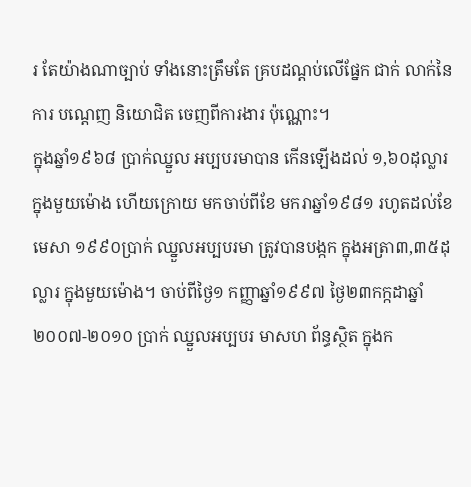រ តែយ៉ាងណាច្បាប់ ទាំងនោះត្រឹមតែ គ្របដណ្តប់លើផ្នែក ជាក់ លាក់នៃការ បណ្តេញ និយោជិត ចេញពីការងារ ប៉ុណ្ណោះ។
ក្នុងឆ្នាំ១៩៦៨ ប្រាក់ឈ្នួល អប្បបរមាបាន កើនឡើងដល់ ១,៦០ដុល្លារ ក្នុងមួយម៉ោង ហើយក្រោយ មកចាប់ពីខែ មករាឆ្នាំ១៩៨១ រហូតដល់ខែមេសា ១៩៩០ប្រាក់ ឈ្នួលអប្បបរមា ត្រូវបានបង្កក ក្នុងអត្រា៣,៣៥ដុល្លារ ក្នុងមួយម៉ោង។ ចាប់ពីថ្ងៃ១ កញ្ញាឆ្នាំ១៩៩៧ ថ្ងៃ២៣កក្កដាឆ្នាំ២០០៧-២០១០ ប្រាក់ ឈ្នួលអប្បបរ មាសហ ព័ន្ធស្ថិត ក្នុងក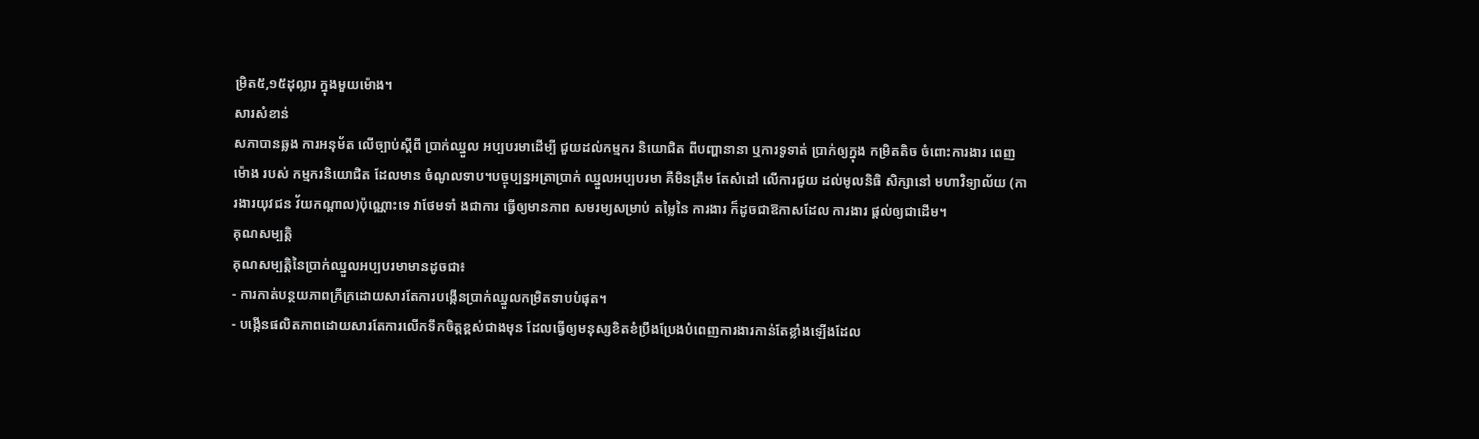ម្រិត៥,១៥ដុល្លារ ក្នុងមួយម៉ោង។
សារសំខាន់
សភាបានឆ្លង ការអនុម័ត លើច្បាប់ស្តីពី ប្រាក់ឈ្នួល អប្បបរមាដើម្បី ជួយដល់កម្មករ និយោជិត ពីបញ្ហានានា ឬការទូទាត់ ប្រាក់ឲ្យក្នុង កម្រិតតិច ចំពោះការងារ ពេញម៉ោង របស់ កម្មករនិយោជិត ដែលមាន ចំណូលទាប។បច្ចុប្បន្នអត្រាប្រាក់ ឈ្នួលអប្បបរមា គឺមិនត្រឹម តែសំដៅ លើការជួយ ដល់មូលនិធិ សិក្សានៅ មហាវិទ្យាល័យ (ការងារយុវជន វ័យកណ្តាល)ប៉ុណ្ណោះទេ វាថែមទាំ ងជាការ ធ្វើឲ្យមានភាព សមរម្យសម្រាប់ តម្លៃនៃ ការងារ ក៏ដូចជាឱកាសដែល ការងារ ផ្តល់ឲ្យជាដើម។
គុណសម្បត្តិ
គុណសម្បត្តិនៃប្រាក់ឈ្នួលអប្បបរមាមានដូចជា៖
- ការកាត់បន្ថយភាពក្រីក្រដោយសារតែការបង្កើនប្រាក់ឈ្នួលកម្រិតទាបបំផុត។
- បង្កើនផលិតភាពដោយសារតែការលើកទឹកចិត្តខ្ពស់ជាងមុន ដែលធ្វើឲ្យមនុស្សខិតខំប្រឹងប្រែងបំពេញការងារកាន់តែខ្លាំងឡើងដែល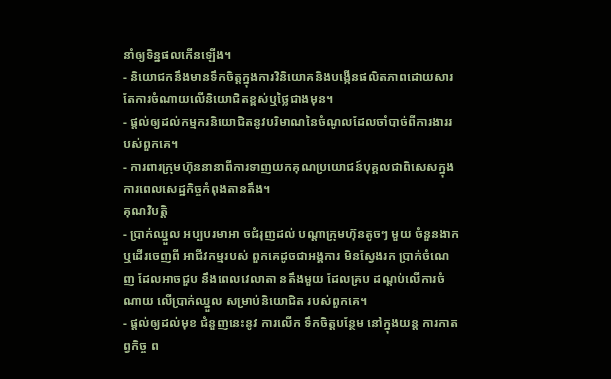នាំឲ្យទិន្នផលកើនឡើង។
- និយោជកនឹងមានទឹកចិត្តក្នុងការវិនិយោគនិងបង្កើនផលិតភាពដោយសារតែការចំណាយលើនិយោជិតខ្ពស់ឬថ្លៃជាងមុន។
- ផ្តល់ឲ្យដល់កម្មករនិយោជិតនូវបរិមាណនៃចំណូលដែលចាំបាច់ពីការងាររបស់ពួកគេ។
- ការពារក្រុមហ៊ុននានាពីការទាញយកគុណប្រយោជន៍បុគ្គលជាពិសេសក្នុងការពេលសេដ្ឋកិច្ចកំពុងតានតឹង។
គុណវិបត្តិ
- ប្រាក់ឈ្នួល អប្បបរមាអា ចជំរុញដល់ បណ្តាក្រុមហ៊ុនតូចៗ មួយ ចំនួនងាក ឬដើរចេញពី អាជីវកម្មរបស់ ពួកគេដូចជាអង្គការ មិនស្វែងរក ប្រាក់ចំណេញ ដែលអាចជួប នឹងពេលវេលាតា នតឹងមួយ ដែលគ្រប ដណ្តប់លើការចំណាយ លើប្រាក់ឈ្នួល សម្រាប់និយោជិត របស់ពួកគេ។
- ផ្តល់ឲ្យដល់មុខ ជំនួញនេះនូវ ការលើក ទឹកចិត្តបន្ថែម នៅក្នុងយន្ត ការកាតព្វកិច្ច ព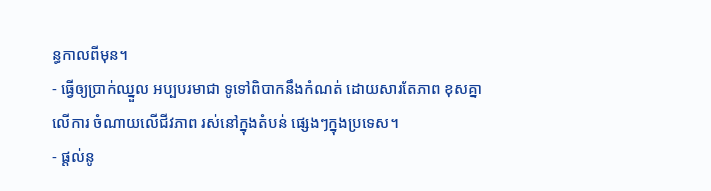ន្ធកាលពីមុន។
- ធ្វើឲ្យប្រាក់ឈ្នួល អប្បបរមាជា ទូទៅពិបាកនឹងកំណត់ ដោយសារតែភាព ខុសគ្នាលើការ ចំណាយលើជីវភាព រស់នៅក្នុងតំបន់ ផ្សេងៗក្នុងប្រទេស។
- ផ្តល់នូ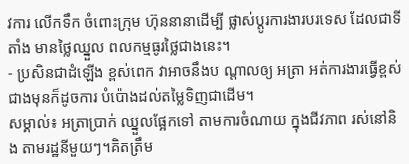វការ លើកទឹក ចំពោះក្រុម ហ៊ុននានាដើម្បី ផ្លាស់ប្តូរការងារបរទេស ដែលជាទីតាំង មានថ្លៃឈ្នួល ពលកម្មធូរថ្លៃជាងនេះ។
- ប្រសិនជាដំឡើង ខ្ពស់ពេក វាអាចនឹងប ណ្តាលឲ្យ អត្រា អត់ការងារធ្វើខ្ពស់ ជាងមុនក៏ដូចការ បំប៉ោងដល់តម្លៃទិញជាដើម។
សម្គាល់៖ អត្រាប្រាក់ ឈ្នួលផ្អែកទៅ តាមការចំណាយ ក្នុងជីវភាព រស់នៅនិង តាមរដ្ឋនីមួយៗ។គិតត្រឹម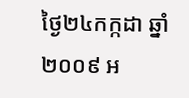ថ្ងៃ២៤កក្កដា ឆ្នាំ២០០៩ អ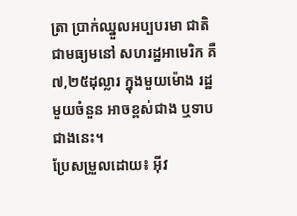ត្រា ប្រាក់ឈ្នួលអប្បបរមា ជាតិជាមធ្យមនៅ សហរដ្ឋអាមេរិក គឺ៧,២៥ដុល្លារ ក្នុងមួយម៉ោង រដ្ឋមួយចំនួន អាចខ្ពស់ជាង ឬទាបជាងនេះ។
ប្រែសម្រួលដោយ៖ អុីវ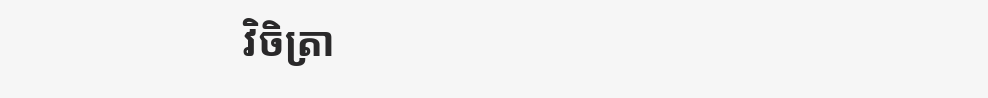វិចិត្រា